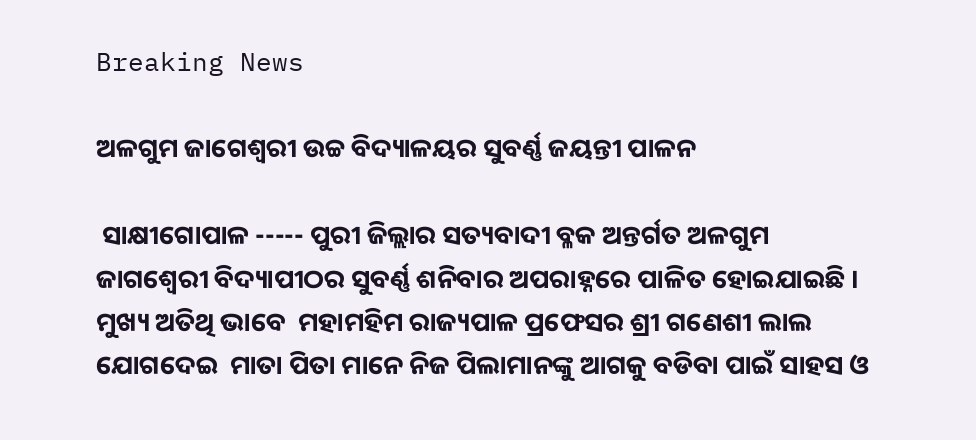Breaking News

ଅଳଗୁମ ଜାଗେଶ୍ୱରୀ ଉଚ୍ଚ ବିଦ୍ୟାଳୟର ସୁବର୍ଣ୍ଣ ଜୟନ୍ତୀ ପାଳନ

 ସାକ୍ଷୀଗୋପାଳ ----- ପୁରୀ ଜିଲ୍ଲାର ସତ୍ୟବାଦୀ ବ୍ଳକ ଅନ୍ତର୍ଗତ ଅଳଗୁମ ଜାଗଶ୍ୱେରୀ ବିଦ୍ୟାପୀଠର ସୁବର୍ଣ୍ଣ ଶନିବାର ଅପରାହ୍ନରେ ପାଳିତ ହୋଇଯାଇଛି । ମୁଖ୍ୟ ଅତିଥି ଭାବେ  ମହାମହିମ ରାଜ୍ୟପାଳ ପ୍ରଫେସର ଶ୍ରୀ ଗଣେଶୀ ଲାଲ  ଯୋଗଦେଇ  ମାତା ପିତା ମାନେ ନିଜ ପିଲାମାନଙ୍କୁ ଆଗକୁ ବଡିବା ପାଇଁ ସାହସ ଓ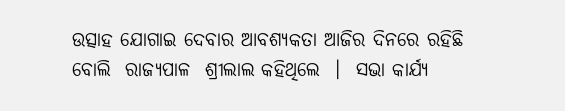ଉତ୍ସାହ ଯୋଗାଇ ଦେବାର ଆବଶ୍ୟକତା ଆଜିର ଦିନରେ ରହିଛି  ବୋଲି  ରାଜ୍ୟପାଳ  ଶ୍ରୀଲାଲ କହିଥିଲେ  ।  ସଭା କାର୍ଯ୍ୟ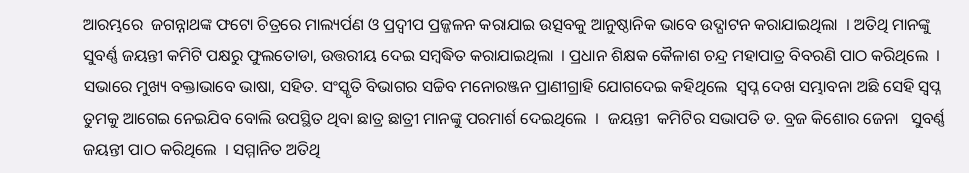ଆରମ୍ଭରେ  ଜଗନ୍ନାଥଙ୍କ ଫଟୋ ଚିତ୍ରରେ ମାଲ୍ୟର୍ପଣ ଓ ପ୍ରଦ୍ୱୀପ ପ୍ରଜ୍ଜଳନ କରାଯାଇ ଉତ୍ସବକୁ ଆନୁଷ୍ଠାନିକ ଭାବେ ଉଦ୍ଘାଟନ କରାଯାଇଥିଲା  । ଅତିଥି ମାନଙ୍କୁ ସୁବର୍ଣ୍ଣ ଜୟନ୍ତୀ କମିଟି ପକ୍ଷରୁ ଫୁଲତୋଡା, ଉତ୍ତରୀୟ ଦେଇ ସମ୍ବଦ୍ଧିତ କରାଯାଇଥିଲା  । ପ୍ରଧାନ ଶିକ୍ଷକ କୈଳାଶ ଚନ୍ଦ୍ର ମହାପାତ୍ର ବିବରଣି ପାଠ କରିଥିଲେ  ।  ସଭାରେ ମୁଖ୍ୟ ବକ୍ତାଭାବେ ଭାଷା, ସହିତ. ସଂସ୍କୃତି ବିଭାଗର ସଚ୍ଚିବ ମନୋରଞ୍ଜନ ପ୍ରାଣୀଗ୍ରାହି ଯୋଗଦେଇ କହିଥିଲେ  ସ୍ୱପ୍ନ ଦେଖ ସମ୍ଭାବନା ଅଛି ସେହି ସ୍ୱପ୍ନ ତୁମକୁ ଆଗେଇ ନେଇଯିବ ବୋଲି ଉପସ୍ଥିତ ଥିବା ଛାତ୍ର ଛାତ୍ରୀ ମାନଙ୍କୁ ପରମାର୍ଶ ଦେଇଥିଲେ  ।  ଜୟନ୍ତୀ  କମିଟିର ସଭାପତି ଡ. ବ୍ରଜ କିଶୋର ଜେନା   ସୁବର୍ଣ୍ଣ ଜୟନ୍ତୀ ପାଠ କରିଥିଲେ  । ସମ୍ମାନିତ ଅତିଥି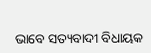ଭାବେ ସତ୍ୟବାଦୀ ବିଧାୟକ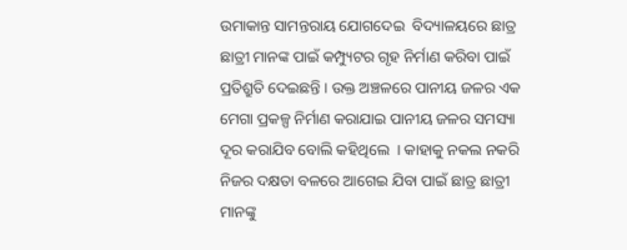ଉମାକାନ୍ତ ସାମନ୍ତରାୟ ଯୋଗଦେଇ  ବିଦ୍ୟାଳୟରେ ଛାତ୍ର ଛାତ୍ରୀ ମାନଙ୍କ ପାଇଁ କମ୍ପ୍ୟୁଟର ଗୃହ ନିର୍ମାଣ କରିବା ପାଇଁ ପ୍ରତିଶ୍ରୁତି ଦେଇଛନ୍ତି । ଉକ୍ତ ଅଞ୍ଚଳରେ ପାନୀୟ ଜଳର ଏକ ମେଗା ପ୍ରକଳ୍ପ ନିର୍ମାଣ କରାଯାଇ ପାନୀୟ ଜଳର ସମସ୍ୟା ଦୂର କରାଯିବ ବୋଲି କହିଥିଲେ  । କାହାକୁ ନକଲ ନକରି ନିଜର ଦକ୍ଷତା ବଳରେ ଆଗେଇ ଯିବା ପାଇଁ ଛାତ୍ର ଛାତ୍ରୀ ମାନଙ୍କୁ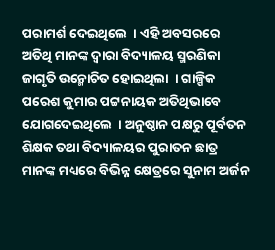ପରାମର୍ଶ ଦେଇଥିଲେ  । ଏହି ଅବସରରେ ଅତିଥି ମାନଙ୍କ ଦ୍ୱାରା ବିଦ୍ୟାଳୟ ସ୍ମରଣିକା ଜାଗୃତି ଉନ୍ମୋଚିତ ହୋଇଥିଲା  । ଗାଳ୍ପିକ ପରେଶ କୁମାର ପଟ୍ଟନାୟକ ଅତିଥିଭାବେ ଯୋଗଦେଇଥିଲେ  । ଅନୁଷ୍ଠାନ ପକ୍ଷରୁ ପୂର୍ବତନ ଶିକ୍ଷକ ତଥା ବିଦ୍ୟାଳୟର ପୁରାତନ ଛାତ୍ର ମାନଙ୍କ ମଧ୍ୟରେ ବିଭିନ୍ନ କ୍ଷେତ୍ରରେ ସୁନାମ ଅର୍ଜନ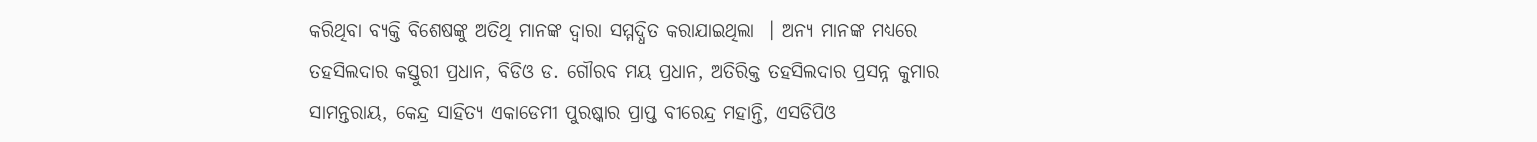କରିଥିବା ବ୍ୟକ୍ତି ବିଶେଷଙ୍କୁ ଅତିଥି ମାନଙ୍କ ଦ୍ୱାରା ସମ୍ମଦ୍ଧିତ କରାଯାଇଥିଲା  । ଅନ୍ୟ ମାନଙ୍କ ମଧ୍ୟରେ ତହସିଲଦାର କସ୍ତୁରୀ ପ୍ରଧାନ, ବିଡିଓ ଡ. ଗୌରବ ମୟ ପ୍ରଧାନ, ଅତିରିକ୍ତ ତହସିଲଦାର ପ୍ରସନ୍ନ କୁମାର ସାମନ୍ତରାୟ, କେନ୍ଦ୍ର ସାହିତ୍ୟ ଏକାଡେମୀ ପୁରଷ୍କାର ପ୍ରାପ୍ତ ବୀରେନ୍ଦ୍ର ମହାନ୍ତି, ଏସଡିପିଓ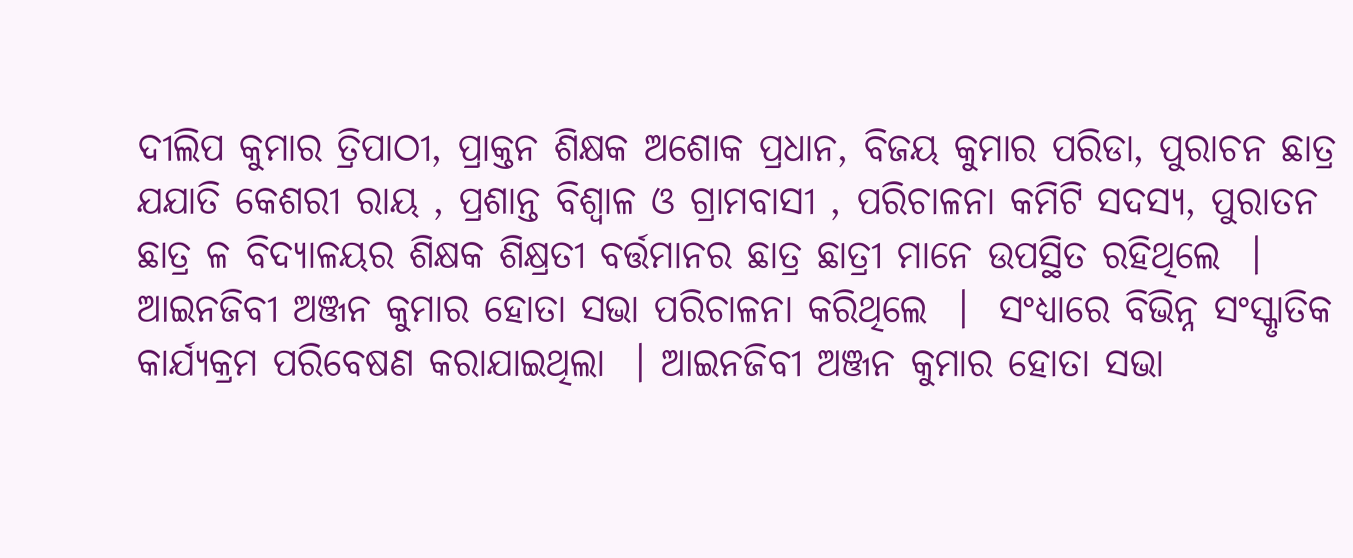ଦୀଲିପ କୁମାର ତ୍ରିପାଠୀ, ପ୍ରାକ୍ତନ ଶିକ୍ଷକ ଅଶୋକ ପ୍ରଧାନ, ବିଜୟ କୁମାର ପରିଡା, ପୁରାଚନ ଛାତ୍ର ଯଯାତି କେଶରୀ ରାୟ , ପ୍ରଶାନ୍ତ ବିଶ୍ୱାଳ ଓ ଗ୍ରାମବାସୀ , ପରିଚାଳନା କମିଟି ସଦସ୍ୟ, ପୁରାତନ ଛାତ୍ର ଳ ବିଦ୍ୟାଳୟର ଶିକ୍ଷକ ଶିକ୍ଷ୍ରତୀ ବର୍ତ୍ତମାନର ଛାତ୍ର ଛାତ୍ରୀ ମାନେ ଉପସ୍ଥିତ ରହିଥିଲେ  ।  ଆଇନଜିବୀ ଅଞ୍ଜନ କୁମାର ହୋତା ସଭା ପରିଚାଳନା କରିଥିଲେ  ।  ସଂଧ୍ୟାରେ ବିଭିନ୍ନ ସଂସ୍କୃାତିକ କାର୍ଯ୍ୟକ୍ରମ ପରିବେଷଣ କରାଯାଇଥିଲା  । ଆଇନଜିବୀ ଅଞ୍ଜନ କୁମାର ହୋତା ସଭା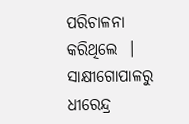ପରିଚାଳନା କରିଥିଲେ  ।
ସାକ୍ଷୀଗୋପାଳରୁ ଧୀରେନ୍ଦ୍ର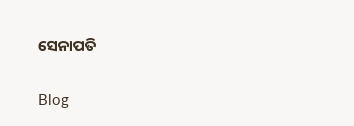ସେନାପତି

Blog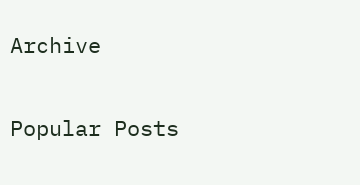Archive

Popular Posts